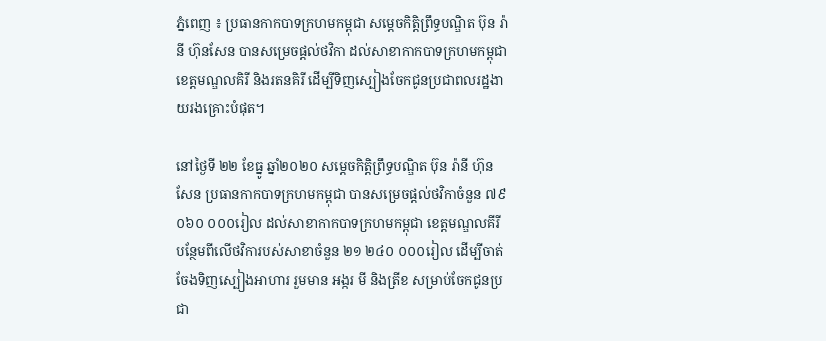ភ្នំពេញ ៖ ប្រធានកាកបាទក្រហមកម្ពុជា សម្តេចកិត្តិព្រឹទ្ធបណ្ឌិត ប៊ុន រ៉ានី ហ៊ុនសែន បានសម្រេចផ្តល់ថវិកា ដល់សាខាកាកបាទក្រហមកម្ពុជា ខេត្តមណ្ឌលគិរី និងរតនគិរី ដើម្បីទិញស្បៀងចែកជូនប្រជាពលរដ្ឋងាយរងគ្រោះបំផុត។

នៅថ្ងៃទី ២២ ខែធ្នូ ឆ្នាំ២០២០ សម្តេចកិត្តិព្រឹទ្ធបណ្ឌិត ប៊ុន រ៉ានី ហ៊ុនសែន ប្រធានកាកបាទក្រហមកម្ពុជា បានសម្រេចផ្តល់ថវិកាចំនួន ៧៩ ០៦០ ០០០រៀល ដល់សាខាកាកបាទក្រហមកម្ពុជា ខេត្តមណ្ឌលគីរី បន្ថែមពីលើថវិការបស់សាខាចំនួន ២១ ២៤០ ០០០រៀល ដើម្បីចាត់ចែងទិញស្បៀងអាហារ រួមមាន អង្ករ មី និងត្រីខ សម្រាប់ចែកជូនប្រជា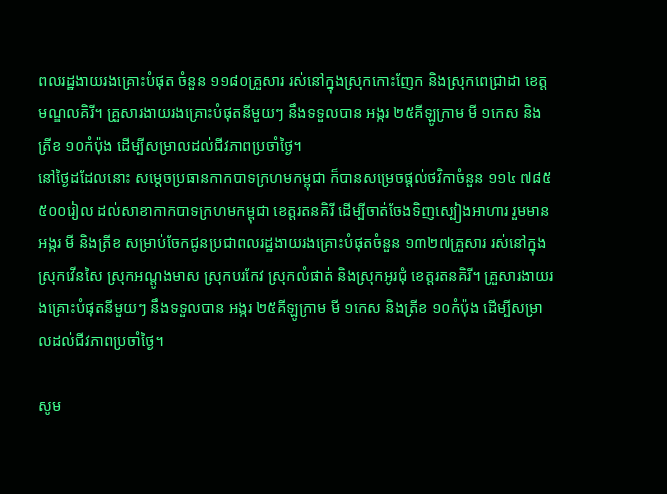ពលរដ្ឋងាយរងគ្រោះបំផុត ចំនួន ១១៨០គ្រួសារ រស់នៅក្នុងស្រុកកោះញែក និងស្រុកពេជ្រាដា ខេត្តមណ្ឌលគិរី។ គ្រួសារងាយរងគ្រោះបំផុតនីមួយៗ នឹងទទួលបាន អង្ករ ២៥គីឡូក្រាម មី ១កេស និងត្រីខ ១០កំប៉ុង ដើម្បីសម្រាលដល់ជីវភាពប្រចាំថ្ងៃ។
នៅថ្ងៃដដែលនោះ សម្តេចប្រធានកាកបាទក្រហមកម្ពុជា ក៏បានសម្រេចផ្តល់ថវិកាចំនួន ១១៤ ៧៨៥ ៥០០រៀល ដល់សាខាកាកបាទក្រហមកម្ពុជា ខេត្តរតនគិរី ដើម្បីចាត់ចែងទិញស្បៀងអាហារ រួមមាន អង្ករ មី និងត្រីខ សម្រាប់ចែកជូនប្រជាពលរដ្ឋងាយរងគ្រោះបំផុតចំនួន ១៣២៧គ្រួសារ រស់នៅក្នុងស្រុកវើនសៃ ស្រុកអណ្តូងមាស ស្រុកបរកែវ ស្រុកលំផាត់ និងស្រុកអូរជុំ ខេត្តរតនគិរី។ គ្រួសារងាយរងគ្រោះបំផុតនីមួយៗ នឹងទទួលបាន អង្ករ ២៥គីឡូក្រាម មី ១កេស និងត្រីខ ១០កំប៉ុង ដើម្បីសម្រាលដល់ជីវភាពប្រចាំថ្ងៃ។

សូម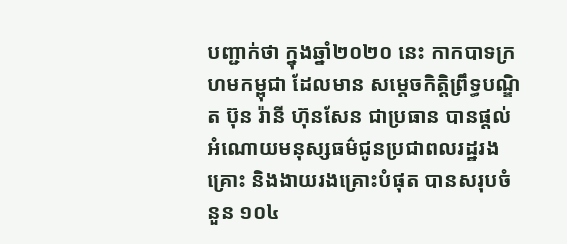បញ្ជាក់ថា ក្នុងឆ្នាំ២០២០ នេះ កាកបាទក្រហមកម្ពុជា ដែលមាន សម្តេចកិត្តិព្រឹទ្ធបណ្ឌិត ប៊ុន រ៉ានី ហ៊ុនសែន ជាប្រធាន បានផ្តល់អំណោយមនុស្សធម៌ជូនប្រជាពលរដ្ឋរងគ្រោះ និងងាយរងគ្រោះបំផុត បានសរុបចំនួន ១០៤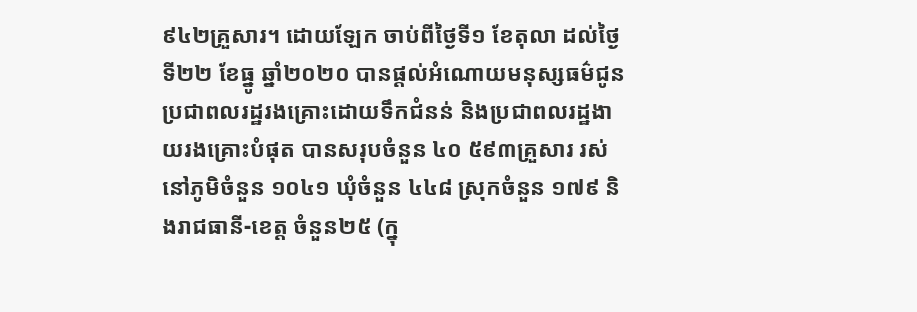៩៤២គ្រួសារ។ ដោយឡែក ចាប់ពីថ្ងៃទី១ ខែតុលា ដល់ថ្ងៃទី២២ ខែធ្នូ ឆ្នាំ២០២០ បានផ្តល់អំណោយមនុស្សធម៌ជូនប្រជាពលរដ្ឋរងគ្រោះដោយទឹកជំនន់ និងប្រជាពលរដ្ឋងាយរងគ្រោះបំផុត បានសរុបចំនួន ៤០ ៥៩៣គ្រួសារ រស់នៅភូមិចំនួន ១០៤១ ឃុំចំនួន ៤៤៨ ស្រុកចំនួន ១៧៩ និងរាជធានី-ខេត្ត ចំនួន២៥ (ក្នុ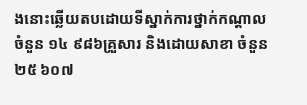ងនោះឆ្លើយតបដោយទីស្នាក់ការថ្នាក់កណ្តាល ចំនួន ១៤ ៩៨៦គ្រួសារ និងដោយសាខា ចំនួន ២៥ ៦០៧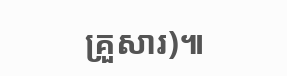គ្រួសារ)៕